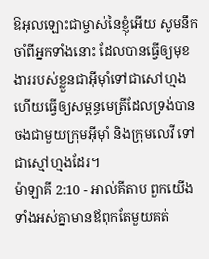ឱអុលឡោះជាម្ចាស់នៃខ្ញុំអើយ សូមនឹកចាំពីអ្នកទាំងនោះ ដែលបានធ្វើឲ្យមុខងាររបស់ខ្លួនជាអ៊ីមុាំទៅជាសៅហ្មង ហើយធ្វើឲ្យសម្ពន្ធមេត្រីដែលទ្រង់បានចងជាមួយក្រុមអ៊ីមុាំ និងក្រុមលេវី ទៅជាស្មៅហ្មងដែរ។
ម៉ាឡាគី 2:10 - អាល់គីតាប ពួកយើងទាំងអស់គ្នាមានឪពុកតែមួយគត់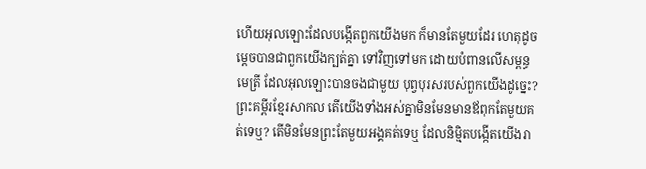ហើយអុលឡោះដែលបង្កើតពួកយើងមក ក៏មានតែមួយដែរ ហេតុដូចម្ដេចបានជាពួកយើងក្បត់គ្នា ទៅវិញទៅមក ដោយបំពានលើសម្ពន្ធមេត្រី ដែលអុលឡោះបានចងជាមួយ បុព្វបុរសរបស់ពួកយើងដូច្នេះ? ព្រះគម្ពីរខ្មែរសាកល តើយើងទាំងអស់គ្នាមិនមែនមានឪពុកតែមួយគត់ទេឬ? តើមិនមែនព្រះតែមួយអង្គគត់ទេឬ ដែលនិម្មិតបង្កើតយើងរា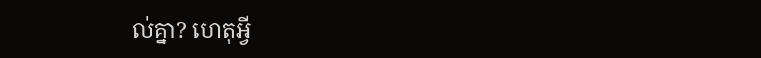ល់គ្នា? ហេតុអ្វី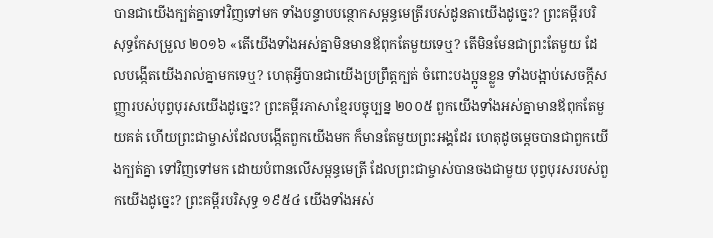បានជាយើងក្បត់គ្នាទៅវិញទៅមក ទាំងបន្ទាបបន្ថោកសម្ពន្ធមេត្រីរបស់ដូនតាយើងដូច្នេះ? ព្រះគម្ពីរបរិសុទ្ធកែសម្រួល ២០១៦ «តើយើងទាំងអស់គ្នាមិនមានឪពុកតែមួយទេឬ? តើមិនមែនជាព្រះតែមួយ ដែលបង្កើតយើងរាល់គ្នាមកទេឬ? ហេតុអ្វីបានជាយើងប្រព្រឹត្តក្បត់ ចំពោះបងប្អូនខ្លួន ទាំងបង្អាប់សេចក្ដីសញ្ញារបស់បុព្វបុរសយើងដូច្នេះ? ព្រះគម្ពីរភាសាខ្មែរបច្ចុប្បន្ន ២០០៥ ពួកយើងទាំងអស់គ្នាមានឪពុកតែមួយគត់ ហើយព្រះជាម្ចាស់ដែលបង្កើតពួកយើងមក ក៏មានតែមួយព្រះអង្គដែរ ហេតុដូចម្ដេចបានជាពួកយើងក្បត់គ្នា ទៅវិញទៅមក ដោយបំពានលើសម្ពន្ធមេត្រី ដែលព្រះជាម្ចាស់បានចងជាមួយ បុព្វបុរសរបស់ពួកយើងដូច្នេះ? ព្រះគម្ពីរបរិសុទ្ធ ១៩៥៤ យើងទាំងអស់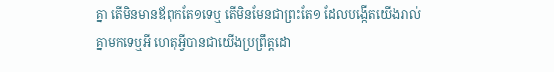គ្នា តើមិនមានឪពុកតែ១ទេឬ តើមិនមែនជាព្រះតែ១ ដែលបង្កើតយើងរាល់គ្នាមកទេឬអី ហេតុអ្វីបានជាយើងប្រព្រឹត្តដោ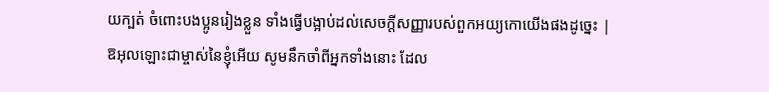យក្បត់ ចំពោះបងប្អូនរៀងខ្លួន ទាំងធ្វើបង្អាប់ដល់សេចក្ដីសញ្ញារបស់ពួកអយ្យកោយើងផងដូច្នេះ |
ឱអុលឡោះជាម្ចាស់នៃខ្ញុំអើយ សូមនឹកចាំពីអ្នកទាំងនោះ ដែល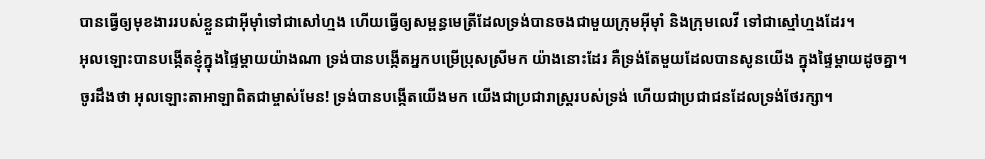បានធ្វើឲ្យមុខងាររបស់ខ្លួនជាអ៊ីមុាំទៅជាសៅហ្មង ហើយធ្វើឲ្យសម្ពន្ធមេត្រីដែលទ្រង់បានចងជាមួយក្រុមអ៊ីមុាំ និងក្រុមលេវី ទៅជាស្មៅហ្មងដែរ។
អុលឡោះបានបង្កើតខ្ញុំក្នុងផ្ទៃម្ដាយយ៉ាងណា ទ្រង់បានបង្កើតអ្នកបម្រើប្រុសស្រីមក យ៉ាងនោះដែរ គឺទ្រង់តែមួយដែលបានសូនយើង ក្នុងផ្ទៃម្ដាយដូចគ្នា។
ចូរដឹងថា អុលឡោះតាអាឡាពិតជាម្ចាស់មែន! ទ្រង់បានបង្កើតយើងមក យើងជាប្រជារាស្ដ្ររបស់ទ្រង់ ហើយជាប្រជាជនដែលទ្រង់ថែរក្សា។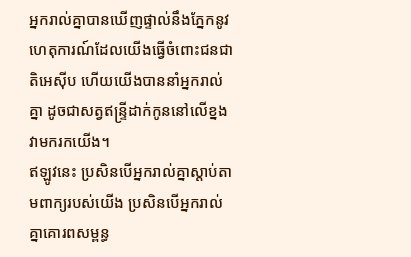អ្នករាល់គ្នាបានឃើញផ្ទាល់នឹងភ្នែកនូវហេតុការណ៍ដែលយើងធ្វើចំពោះជនជាតិអេស៊ីប ហើយយើងបាននាំអ្នករាល់គ្នា ដូចជាសត្វឥន្ទ្រីដាក់កូននៅលើខ្នងវាមករកយើង។
ឥឡូវនេះ ប្រសិនបើអ្នករាល់គ្នាស្តាប់តាមពាក្យរបស់យើង ប្រសិនបើអ្នករាល់គ្នាគោរពសម្ពន្ធ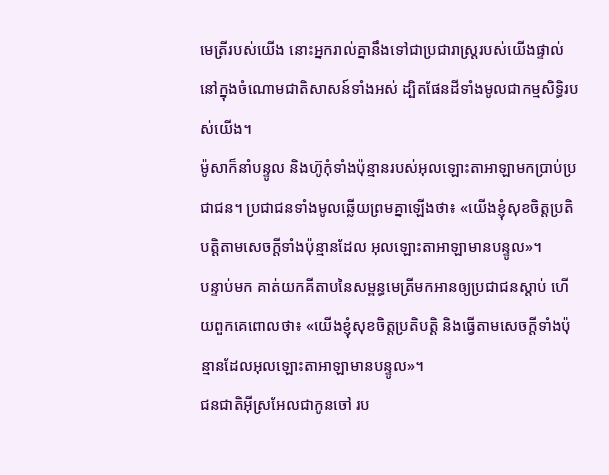មេត្រីរបស់យើង នោះអ្នករាល់គ្នានឹងទៅជាប្រជារាស្ត្ររបស់យើងផ្ទាល់ នៅក្នុងចំណោមជាតិសាសន៍ទាំងអស់ ដ្បិតផែនដីទាំងមូលជាកម្មសិទ្ធិរបស់យើង។
ម៉ូសាក៏នាំបន្ទូល និងហ៊ូកុំទាំងប៉ុន្មានរបស់អុលឡោះតាអាឡាមកប្រាប់ប្រជាជន។ ប្រជាជនទាំងមូលឆ្លើយព្រមគ្នាឡើងថា៖ «យើងខ្ញុំសុខចិត្តប្រតិបត្តិតាមសេចក្តីទាំងប៉ុន្មានដែល អុលឡោះតាអាឡាមានបន្ទូល»។
បន្ទាប់មក គាត់យកគីតាបនៃសម្ពន្ធមេត្រីមកអានឲ្យប្រជាជនស្តាប់ ហើយពួកគេពោលថា៖ «យើងខ្ញុំសុខចិត្តប្រតិបត្តិ និងធ្វើតាមសេចក្តីទាំងប៉ុន្មានដែលអុលឡោះតាអាឡាមានបន្ទូល»។
ជនជាតិអ៊ីស្រអែលជាកូនចៅ រប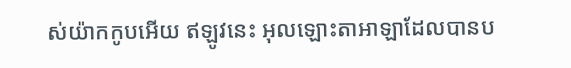ស់យ៉ាកកូបអើយ ឥឡូវនេះ អុលឡោះតាអាឡាដែលបានប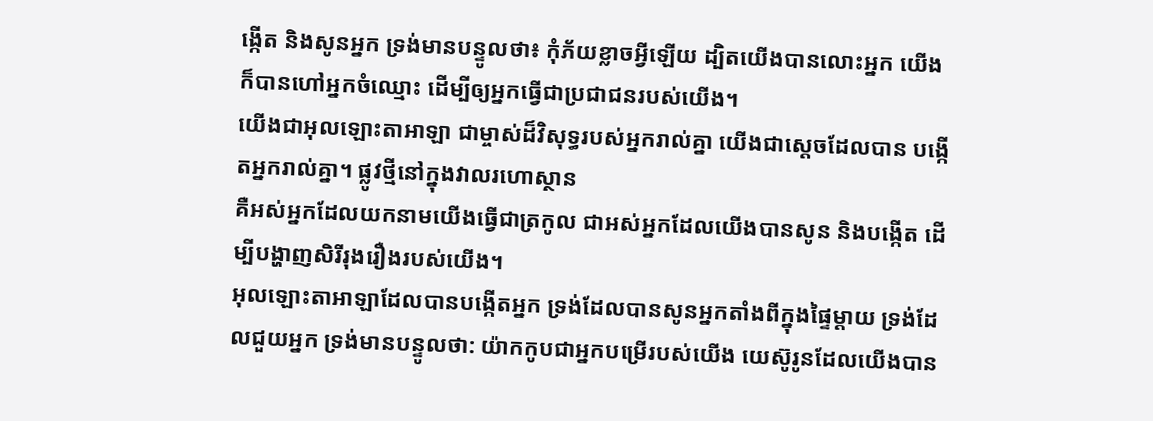ង្កើត និងសូនអ្នក ទ្រង់មានបន្ទូលថា៖ កុំភ័យខ្លាចអ្វីឡើយ ដ្បិតយើងបានលោះអ្នក យើងក៏បានហៅអ្នកចំឈ្មោះ ដើម្បីឲ្យអ្នកធ្វើជាប្រជាជនរបស់យើង។
យើងជាអុលឡោះតាអាឡា ជាម្ចាស់ដ៏វិសុទ្ធរបស់អ្នករាល់គ្នា យើងជាស្តេចដែលបាន បង្កើតអ្នករាល់គ្នា។ ផ្លូវថ្មីនៅក្នុងវាលរហោស្ថាន
គឺអស់អ្នកដែលយកនាមយើងធ្វើជាត្រកូល ជាអស់អ្នកដែលយើងបានសូន និងបង្កើត ដើម្បីបង្ហាញសិរីរុងរឿងរបស់យើង។
អុលឡោះតាអាឡាដែលបានបង្កើតអ្នក ទ្រង់ដែលបានសូនអ្នកតាំងពីក្នុងផ្ទៃម្ដាយ ទ្រង់ដែលជួយអ្នក ទ្រង់មានបន្ទូលថា: យ៉ាកកូបជាអ្នកបម្រើរបស់យើង យេស៊ូរូនដែលយើងបាន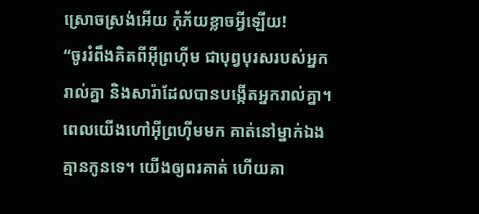ស្រោចស្រង់អើយ កុំភ័យខ្លាចអ្វីឡើយ!
“ចូររំពឹងគិតពីអ៊ីព្រហ៊ីម ជាបុព្វបុរសរបស់អ្នករាល់គ្នា និងសារ៉ាដែលបានបង្កើតអ្នករាល់គ្នា។ ពេលយើងហៅអ៊ីព្រហ៊ីមមក គាត់នៅម្នាក់ឯង គ្មានកូនទេ។ យើងឲ្យពរគាត់ ហើយគា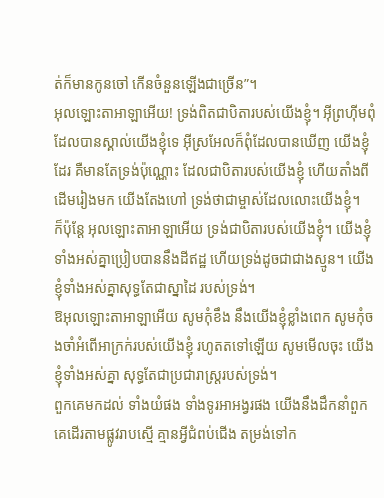ត់ក៏មានកូនចៅ កើនចំនួនឡើងជាច្រើន”។
អុលឡោះតាអាឡាអើយ! ទ្រង់ពិតជាបិតារបស់យើងខ្ញុំ។ អ៊ីព្រហ៊ីមពុំដែលបានស្គាល់យើងខ្ញុំទេ អ៊ីស្រអែលក៏ពុំដែលបានឃើញ យើងខ្ញុំដែរ គឺមានតែទ្រង់ប៉ុណ្ណោះ ដែលជាបិតារបស់យើងខ្ញុំ ហើយតាំងពីដើមរៀងមក យើងតែងហៅ ទ្រង់ថាជាម្ចាស់ដែលលោះយើងខ្ញុំ។
ក៏ប៉ុន្តែ អុលឡោះតាអាឡាអើយ ទ្រង់ជាបិតារបស់យើងខ្ញុំ។ យើងខ្ញុំទាំងអស់គ្នាប្រៀបបាននឹងដីឥដ្ឋ ហើយទ្រង់ដូចជាជាងស្មូន។ យើងខ្ញុំទាំងអស់គ្នាសុទ្ធតែជាស្នាដៃ របស់ទ្រង់។
ឱអុលឡោះតាអាឡាអើយ សូមកុំខឹង នឹងយើងខ្ញុំខ្លាំងពេក សូមកុំចងចាំអំពើអាក្រក់របស់យើងខ្ញុំ រហូតតទៅឡើយ សូមមើលចុះ យើងខ្ញុំទាំងអស់គ្នា សុទ្ធតែជាប្រជារាស្ត្ររបស់ទ្រង់។
ពួកគេមកដល់ ទាំងយំផង ទាំងទូរអាអង្វរផង យើងនឹងដឹកនាំពួកគេដើរតាមផ្លូវរាបស្មើ គ្មានអ្វីជំពប់ជើង តម្រង់ទៅក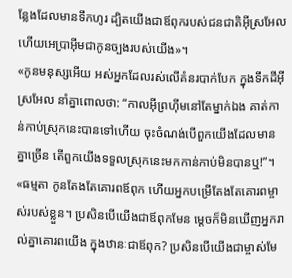ន្លែងដែលមានទឹកហូរ ដ្បិតយើងជាឪពុករបស់ជនជាតិអ៊ីស្រអែល ហើយអេប្រាអ៊ីមជាកូនច្បងរបស់យើង»។
«កូនមនុស្សអើយ អស់អ្នកដែលរស់លើគំនរបាក់បែក ក្នុងទឹកដីអ៊ីស្រអែល នាំគ្នាពោលថា: “កាលអ៊ីព្រហ៊ីមនៅតែម្នាក់ឯង គាត់កាន់កាប់ស្រុកនេះបានទៅហើយ ចុះចំណង់បើពួកយើងដែលមានគ្នាច្រើន តើពួកយើងទទួលស្រុកនេះមកកាន់កាប់មិនបានឬ!”។
«ធម្មតា កូនតែងតែគោរពឪពុក ហើយអ្នកបម្រើតែងតែគោរពម្ចាស់របស់ខ្លួន។ ប្រសិនបើយើងជាឪពុកមែន ម្ដេចក៏មិនឃើញអ្នករាល់គ្នាគោរពយើង ក្នុងឋានៈជាឪពុក? ប្រសិនបើយើងជាម្ចាស់មែ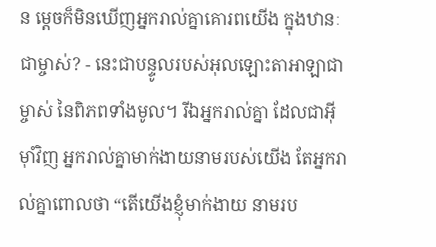ន ម្ដេចក៏មិនឃើញអ្នករាល់គ្នាគោរពយើង ក្នុងឋានៈជាម្ចាស់? - នេះជាបន្ទូលរបស់អុលឡោះតាអាឡាជាម្ចាស់ នៃពិភពទាំងមូល។ រីឯអ្នករាល់គ្នា ដែលជាអ៊ីមុាំវិញ អ្នករាល់គ្នាមាក់ងាយនាមរបស់យើង តែអ្នករាល់គ្នាពោលថា “តើយើងខ្ញុំមាក់ងាយ នាមរប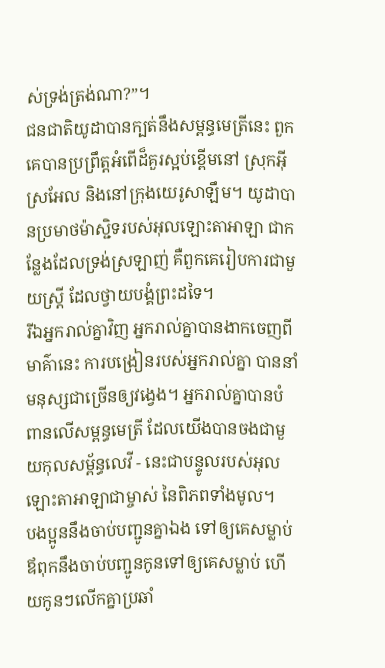ស់ទ្រង់ត្រង់ណា?”។
ជនជាតិយូដាបានក្បត់នឹងសម្ពន្ធមេត្រីនេះ ពួកគេបានប្រព្រឹត្តអំពើដ៏គួរស្អប់ខ្ពើមនៅ ស្រុកអ៊ីស្រអែល និងនៅក្រុងយេរូសាឡឹម។ យូដាបានប្រមាថម៉ាស្ជិទរបស់អុលឡោះតាអាឡា ជាកន្លែងដែលទ្រង់ស្រឡាញ់ គឺពួកគេរៀបការជាមួយស្ត្រី ដែលថ្វាយបង្គំព្រះដទៃ។
រីឯអ្នករាល់គ្នាវិញ អ្នករាល់គ្នាបានងាកចេញពីមាគ៌ានេះ ការបង្រៀនរបស់អ្នករាល់គ្នា បាននាំមនុស្សជាច្រើនឲ្យវង្វេង។ អ្នករាល់គ្នាបានបំពានលើសម្ពន្ធមេត្រី ដែលយើងបានចងជាមួយកុលសម្ព័ន្ធលេវី - នេះជាបន្ទូលរបស់អុលឡោះតាអាឡាជាម្ចាស់ នៃពិភពទាំងមូល។
បងប្អូននឹងចាប់បញ្ជូនគ្នាឯង ទៅឲ្យគេសម្លាប់ឪពុកនឹងចាប់បញ្ជូនកូនទៅឲ្យគេសម្លាប់ ហើយកូនៗលើកគ្នាប្រឆាំ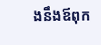ងនឹងឪពុក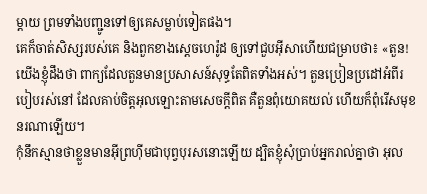ម្ដាយ ព្រមទាំងបញ្ជូនទៅឲ្យគេសម្លាប់ទៀតផង។
គេក៏ចាត់សិស្សរបស់គេ និងពួកខាងស្ដេចហេរ៉ូដ ឲ្យទៅជួបអ៊ីសាហើយជម្រាបថា៖ «តួន! យើងខ្ញុំដឹងថា ពាក្យដែលតួនមានប្រសាសន៍សុទ្ធតែពិតទាំងអស់។ តួនប្រៀនប្រដៅអំពីរបៀបរស់នៅ ដែលគាប់ចិត្តអុលឡោះតាមសេចក្ដីពិត គឺតួនពុំយោគយល់ ហើយក៏ពុំរើសមុខនរណាឡើយ។
កុំនឹកស្មានថាខ្លួនមានអ៊ីព្រហ៊ីមជាបុព្វបុរសនោះឡើយ ដ្បិតខ្ញុំសុំប្រាប់អ្នករាល់គ្នាថា អុល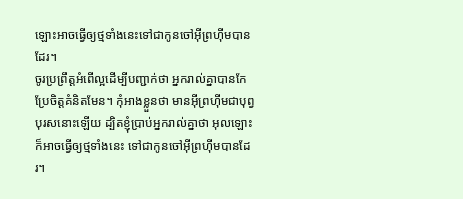ឡោះអាចធ្វើឲ្យថ្មទាំងនេះទៅជាកូនចៅអ៊ីព្រហ៊ីមបានដែរ។
ចូរប្រព្រឹត្ដអំពើល្អដើម្បីបញ្ជាក់ថា អ្នករាល់គ្នាបានកែប្រែចិត្ដគំនិតមែន។ កុំអាងខ្លួនថា មានអ៊ីព្រហ៊ីមជាបុព្វបុរសនោះឡើយ ដ្បិតខ្ញុំប្រាប់អ្នករាល់គ្នាថា អុលឡោះក៏អាចធ្វើឲ្យថ្មទាំងនេះ ទៅជាកូនចៅអ៊ីព្រហ៊ីមបានដែរ។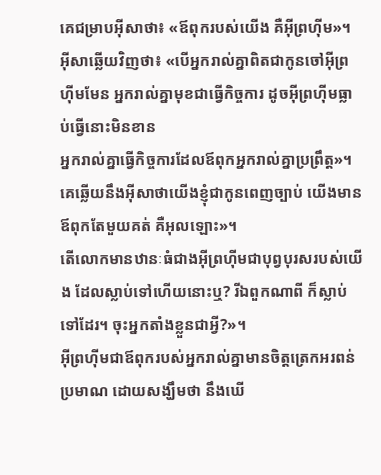គេជម្រាបអ៊ីសាថា៖ «ឪពុករបស់យើង គឺអ៊ីព្រហ៊ីម»។ អ៊ីសាឆ្លើយវិញថា៖ «បើអ្នករាល់គ្នាពិតជាកូនចៅអ៊ីព្រហ៊ីមមែន អ្នករាល់គ្នាមុខជាធ្វើកិច្ចការ ដូចអ៊ីព្រហ៊ីមធ្លាប់ធ្វើនោះមិនខាន
អ្នករាល់គ្នាធ្វើកិច្ចការដែលឪពុកអ្នករាល់គ្នាប្រព្រឹត្ដ»។ គេឆ្លើយនឹងអ៊ីសាថាយើងខ្ញុំជាកូនពេញច្បាប់ យើងមានឪពុកតែមួយគត់ គឺអុលឡោះ»។
តើលោកមានឋានៈធំជាងអ៊ីព្រហ៊ីមជាបុព្វបុរសរបស់យើង ដែលស្លាប់ទៅហើយនោះឬ? រីឯពួកណាពី ក៏ស្លាប់ទៅដែរ។ ចុះអ្នកតាំងខ្លួនជាអ្វី?»។
អ៊ីព្រហ៊ីមជាឪពុករបស់អ្នករាល់គ្នាមានចិត្ដត្រេកអរពន់ប្រមាណ ដោយសង្ឃឹមថា នឹងឃើ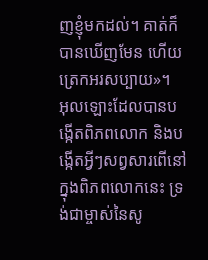ញខ្ញុំមកដល់។ គាត់ក៏បានឃើញមែន ហើយត្រេកអរសប្បាយ»។
អុលឡោះដែលបានបង្កើតពិភពលោក និងបង្កើតអ្វីៗសព្វសារពើនៅក្នុងពិភពលោកនេះ ទ្រង់ជាម្ចាស់នៃសូ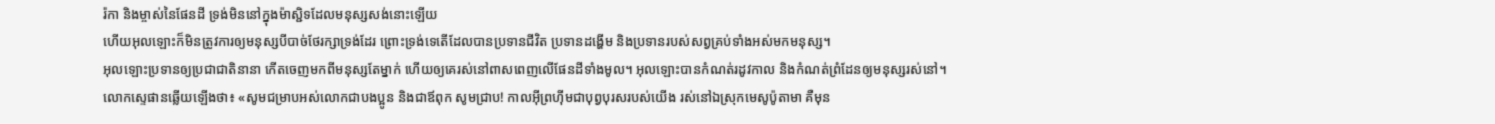រ៉កា និងម្ចាស់នៃផែនដី ទ្រង់មិននៅក្នុងម៉ាស្ជិទដែលមនុស្សសង់នោះឡើយ
ហើយអុលឡោះក៏មិនត្រូវការឲ្យមនុស្សបីបាច់ថែរក្សាទ្រង់ដែរ ព្រោះទ្រង់ទេតើដែលបានប្រទានជីវិត ប្រទានដង្ហើម និងប្រទានរបស់សព្វគ្រប់ទាំងអស់មកមនុស្ស។
អុលឡោះប្រទានឲ្យប្រជាជាតិនានា កើតចេញមកពីមនុស្សតែម្នាក់ ហើយឲ្យគេរស់នៅពាសពេញលើផែនដីទាំងមូល។ អុលឡោះបានកំណត់រដូវកាល និងកំណត់ព្រំដែនឲ្យមនុស្សរស់នៅ។
លោកស្ទេផានឆ្លើយឡើងថា៖ «សូមជម្រាបអស់លោកជាបងប្អូន និងជាឪពុក សូមជ្រាប! កាលអ៊ីព្រហ៊ីមជាបុព្វបុរសរបស់យើង រស់នៅឯស្រុកមេសូប៉ូតាមា គឺមុន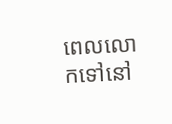ពេលលោកទៅនៅ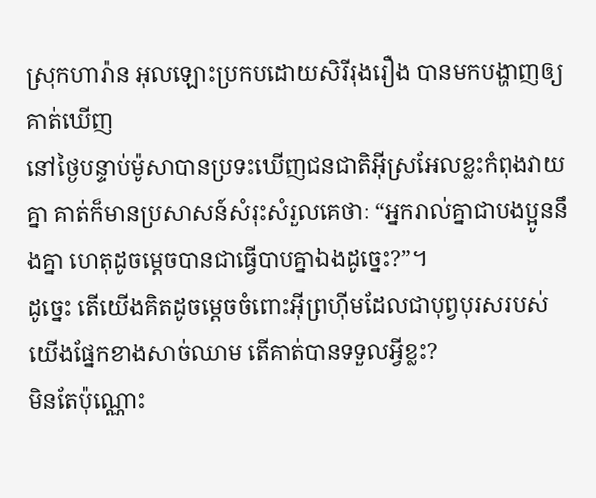ស្រុកហារ៉ាន អុលឡោះប្រកបដោយសិរីរុងរឿង បានមកបង្ហាញឲ្យគាត់ឃើញ
នៅថ្ងៃបន្ទាប់ម៉ូសាបានប្រទះឃើញជនជាតិអ៊ីស្រអែលខ្លះកំពុងវាយគ្នា គាត់ក៏មានប្រសាសន៍សំរុះសំរួលគេថាៈ “អ្នករាល់គ្នាជាបងប្អូននឹងគ្នា ហេតុដូចម្ដេចបានជាធ្វើបាបគ្នាឯងដូច្នេះ?”។
ដូច្នេះ តើយើងគិតដូចម្ដេចចំពោះអ៊ីព្រហ៊ីមដែលជាបុព្វបុរសរបស់យើងផ្នែកខាងសាច់ឈាម តើគាត់បានទទួលអ្វីខ្លះ?
មិនតែប៉ុណ្ណោះ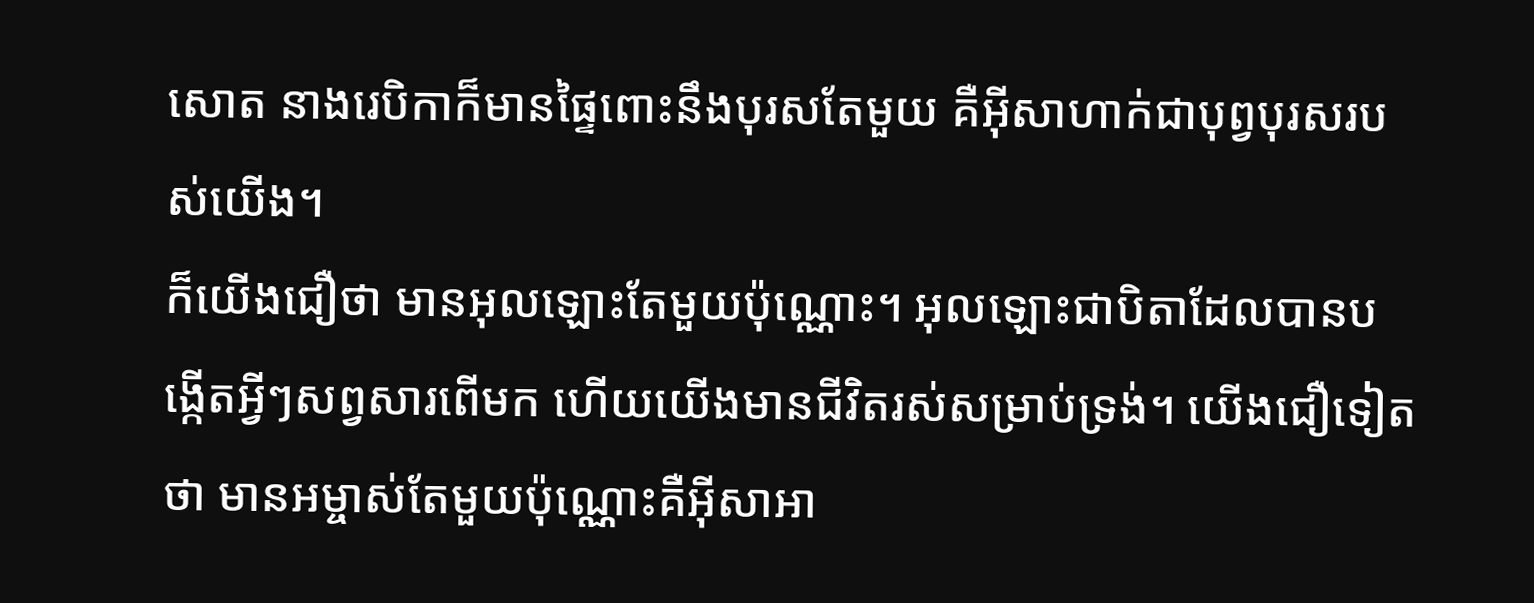សោត នាងរេបិកាក៏មានផ្ទៃពោះនឹងបុរសតែមួយ គឺអ៊ីសាហាក់ជាបុព្វបុរសរបស់យើង។
ក៏យើងជឿថា មានអុលឡោះតែមួយប៉ុណ្ណោះ។ អុលឡោះជាបិតាដែលបានបង្កើតអ្វីៗសព្វសារពើមក ហើយយើងមានជីវិតរស់សម្រាប់ទ្រង់។ យើងជឿទៀតថា មានអម្ចាស់តែមួយប៉ុណ្ណោះគឺអ៊ីសាអា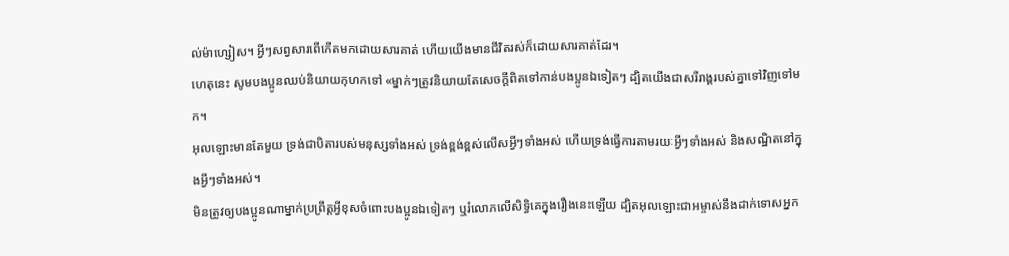ល់ម៉ាហ្សៀស។ អ្វីៗសព្វសារពើកើតមកដោយសារគាត់ ហើយយើងមានជីវិតរស់ក៏ដោយសារគាត់ដែរ។
ហេតុនេះ សូមបងប្អូនឈប់និយាយកុហកទៅ «ម្នាក់ៗត្រូវនិយាយតែសេចក្ដីពិតទៅកាន់បងប្អូនឯទៀតៗ ដ្បិតយើងជាសរីរាង្គរបស់គ្នាទៅវិញទៅមក។
អុលឡោះមានតែមួយ ទ្រង់ជាបិតារបស់មនុស្សទាំងអស់ ទ្រង់ខ្ពង់ខ្ពស់លើសអ្វីៗទាំងអស់ ហើយទ្រង់ធ្វើការតាមរយៈអ្វីៗទាំងអស់ និងសណ្ឋិតនៅក្នុងអ្វីៗទាំងអស់។
មិនត្រូវឲ្យបងប្អូនណាម្នាក់ប្រព្រឹត្ដអ្វីខុសចំពោះបងប្អូនឯទៀតៗ ឬរំលោភលើសិទ្ធិគេក្នុងរឿងនេះឡើយ ដ្បិតអុលឡោះជាអម្ចាស់នឹងដាក់ទោសអ្នក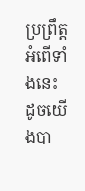ប្រព្រឹត្ដអំពើទាំងនេះ ដូចយើងបា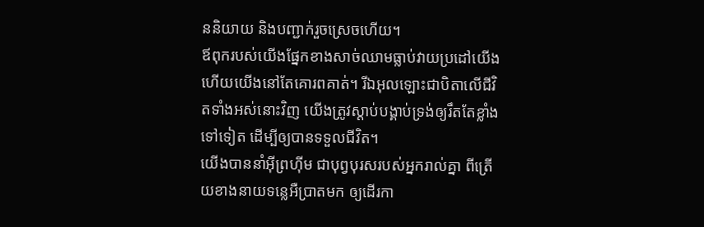ននិយាយ និងបញ្ជាក់រួចស្រេចហើយ។
ឪពុករបស់យើងផ្នែកខាងសាច់ឈាមធ្លាប់វាយប្រដៅយើង ហើយយើងនៅតែគោរពគាត់។ រីឯអុលឡោះជាបិតាលើជីវិតទាំងអស់នោះវិញ យើងត្រូវស្ដាប់បង្គាប់ទ្រង់ឲ្យរឹតតែខ្លាំងទៅទៀត ដើម្បីឲ្យបានទទួលជីវិត។
យើងបាននាំអ៊ីព្រហ៊ីម ជាបុព្វបុរសរបស់អ្នករាល់គ្នា ពីត្រើយខាងនាយទន្លេអឺប្រាតមក ឲ្យដើរកា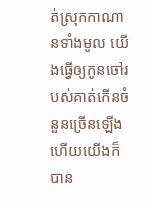ត់ស្រុកកាណានទាំងមូល យើងធ្វើឲ្យកូនចៅរបស់គាត់កើនចំនួនច្រើនឡើង ហើយយើងក៏បាន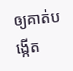ឲ្យគាត់បង្កើត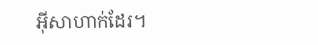អ៊ីសាហាក់ដែរ។